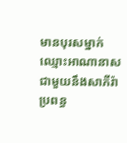មានបុរសម្នាក់ឈ្មោះអាណានាស ជាមួយនឹងសាភីរ៉ាប្រពន្ធ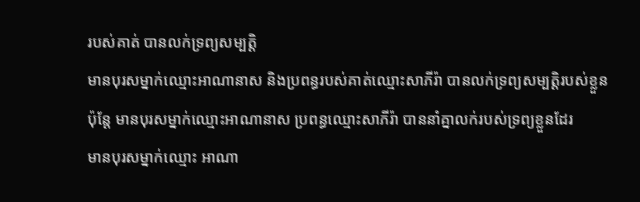របស់គាត់ បានលក់ទ្រព្យសម្បត្តិ
មានបុរសម្នាក់ឈ្មោះអាណានាស និងប្រពន្ធរបស់គាត់ឈ្មោះសាភីរ៉ា បានលក់ទ្រព្យសម្បត្ដិរបស់ខ្លួន
ប៉ុន្តែ មានបុរសម្នាក់ឈ្មោះអាណានាស ប្រពន្ធឈ្មោះសាភីរ៉ា បាននាំគ្នាលក់របស់ទ្រព្យខ្លួនដែរ
មានបុរសម្នាក់ឈ្មោះ អាណា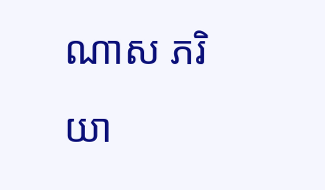ណាស ភរិយា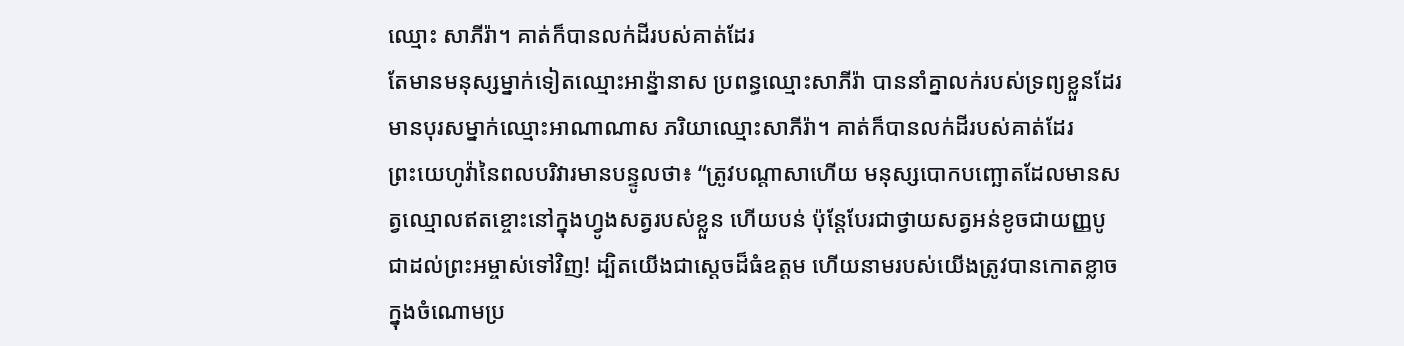ឈ្មោះ សាភីរ៉ា។ គាត់ក៏បានលក់ដីរបស់គាត់ដែរ
តែមានមនុស្សម្នាក់ទៀតឈ្មោះអាន៉្នានាស ប្រពន្ធឈ្មោះសាភីរ៉ា បាននាំគ្នាលក់របស់ទ្រព្យខ្លួនដែរ
មានបុរសម្នាក់ឈ្មោះអាណាណាស ភរិយាឈ្មោះសាភីរ៉ា។ គាត់ក៏បានលក់ដីរបស់គាត់ដែរ
ព្រះយេហូវ៉ានៃពលបរិវារមានបន្ទូលថា៖ “ត្រូវបណ្ដាសាហើយ មនុស្សបោកបញ្ឆោតដែលមានសត្វឈ្មោលឥតខ្ចោះនៅក្នុងហ្វូងសត្វរបស់ខ្លួន ហើយបន់ ប៉ុន្តែបែរជាថ្វាយសត្វអន់ខូចជាយញ្ញបូជាដល់ព្រះអម្ចាស់ទៅវិញ! ដ្បិតយើងជាស្ដេចដ៏ធំឧត្ដម ហើយនាមរបស់យើងត្រូវបានកោតខ្លាចក្នុងចំណោមប្រ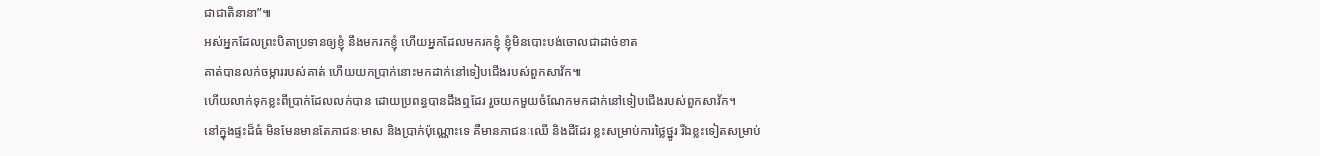ជាជាតិនានា”៕
អស់អ្នកដែលព្រះបិតាប្រទានឲ្យខ្ញុំ នឹងមករកខ្ញុំ ហើយអ្នកដែលមករកខ្ញុំ ខ្ញុំមិនបោះបង់ចោលជាដាច់ខាត
គាត់បានលក់ចម្ការរបស់គាត់ ហើយយកប្រាក់នោះមកដាក់នៅទៀបជើងរបស់ពួកសាវ័ក៕
ហើយលាក់ទុកខ្លះពីប្រាក់ដែលលក់បាន ដោយប្រពន្ធបានដឹងឮដែរ រួចយកមួយចំណែកមកដាក់នៅទៀបជើងរបស់ពួកសាវ័ក។
នៅក្នុងផ្ទះដ៏ធំ មិនមែនមានតែភាជនៈមាស និងប្រាក់ប៉ុណ្ណោះទេ គឺមានភាជនៈឈើ និងដីដែរ ខ្លះសម្រាប់ការថ្លៃថ្នូរ រីឯខ្លះទៀតសម្រាប់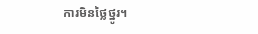ការមិនថ្លៃថ្នូរ។